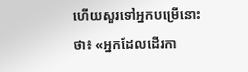ហើយសួរទៅអ្នកបម្រើនោះថា៖ «អ្នកដែលដើរកា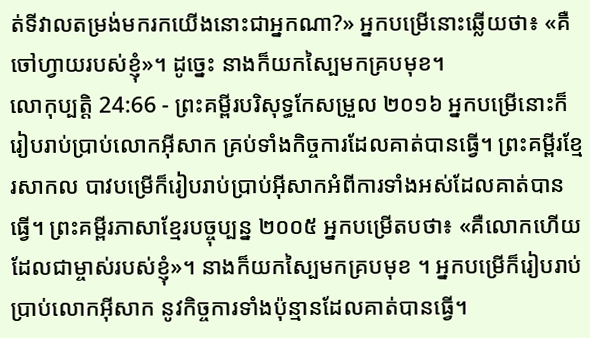ត់ទីវាលតម្រង់មករកយើងនោះជាអ្នកណា?» អ្នកបម្រើនោះឆ្លើយថា៖ «គឺចៅហ្វាយរបស់ខ្ញុំ»។ ដូច្នេះ នាងក៏យកស្បៃមកគ្របមុខ។
លោកុប្បត្តិ 24:66 - ព្រះគម្ពីរបរិសុទ្ធកែសម្រួល ២០១៦ អ្នកបម្រើនោះក៏រៀបរាប់ប្រាប់លោកអ៊ីសាក គ្រប់ទាំងកិច្ចការដែលគាត់បានធ្វើ។ ព្រះគម្ពីរខ្មែរសាកល បាវបម្រើក៏រៀបរាប់ប្រាប់អ៊ីសាកអំពីការទាំងអស់ដែលគាត់បានធ្វើ។ ព្រះគម្ពីរភាសាខ្មែរបច្ចុប្បន្ន ២០០៥ អ្នកបម្រើតបថា៖ «គឺលោកហើយដែលជាម្ចាស់របស់ខ្ញុំ»។ នាងក៏យកស្បៃមកគ្របមុខ ។ អ្នកបម្រើក៏រៀបរាប់ប្រាប់លោកអ៊ីសាក នូវកិច្ចការទាំងប៉ុន្មានដែលគាត់បានធ្វើ។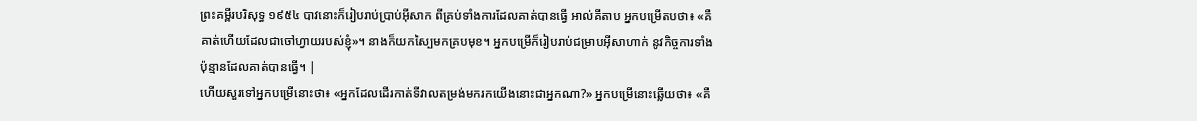ព្រះគម្ពីរបរិសុទ្ធ ១៩៥៤ បាវនោះក៏រៀបរាប់ប្រាប់អ៊ីសាក ពីគ្រប់ទាំងការដែលគាត់បានធ្វើ អាល់គីតាប អ្នកបម្រើតបថា៖ «គឺគាត់ហើយដែលជាចៅហ្វាយរបស់ខ្ញុំ»។ នាងក៏យកស្បៃមកគ្របមុខ។ អ្នកបម្រើក៏រៀបរាប់ជម្រាបអ៊ីសាហាក់ នូវកិច្ចការទាំងប៉ុន្មានដែលគាត់បានធ្វើ។ |
ហើយសួរទៅអ្នកបម្រើនោះថា៖ «អ្នកដែលដើរកាត់ទីវាលតម្រង់មករកយើងនោះជាអ្នកណា?» អ្នកបម្រើនោះឆ្លើយថា៖ «គឺ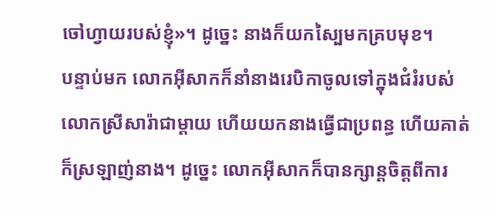ចៅហ្វាយរបស់ខ្ញុំ»។ ដូច្នេះ នាងក៏យកស្បៃមកគ្របមុខ។
បន្ទាប់មក លោកអ៊ីសាកក៏នាំនាងរេបិកាចូលទៅក្នុងជំរំរបស់លោកស្រីសារ៉ាជាម្តាយ ហើយយកនាងធ្វើជាប្រពន្ធ ហើយគាត់ក៏ស្រឡាញ់នាង។ ដូច្នេះ លោកអ៊ីសាកក៏បានក្សាន្តចិត្តពីការ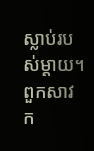ស្លាប់របស់ម្តាយ។
ពួកសាវក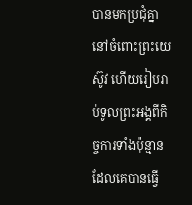បានមកប្រជុំគ្នានៅចំពោះព្រះយេស៊ូវ ហើយរៀបរាប់ទូលព្រះអង្គពីកិច្ចការទាំងប៉ុន្មានដែលគេបានធ្វើ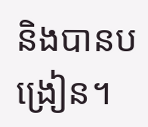និងបានបង្រៀន។